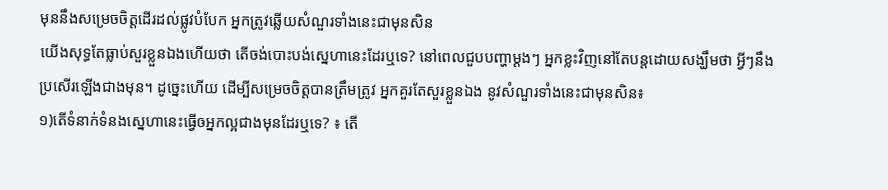មុននឹងសម្រេចចិត្តដើរដល់ផ្លូវបំបែក អ្នកត្រូវឆ្លើយសំណួរទាំងនេះជាមុនសិន
យើងសុទ្ធតែធ្លាប់សួរខ្លួនឯងហើយថា តើចង់បោះបង់ស្នេហានេះដែរឬទេ? នៅពេលជួបបញ្ហាម្ដងៗ អ្នកខ្លះវិញនៅតែបន្តដោយសង្ឃឹមថា អ្វីៗនឹងប្រសើរឡើងជាងមុន។ ដូច្នេះហើយ ដើម្បីសម្រេចចិត្តបានត្រឹមត្រូវ អ្នកគួរតែសួរខ្លួនឯង នូវសំណួរទាំងនេះជាមុនសិន៖
១)តើទំនាក់ទំនងស្នេហានេះធ្វើឲអ្នកល្អជាងមុនដែរឬទេ? ៖ តើ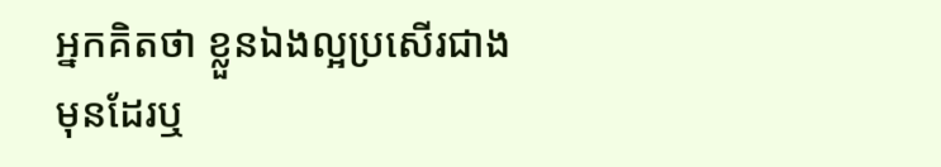អ្នកគិតថា ខ្លួនឯងល្អប្រសើរជាងមុនដែរឬ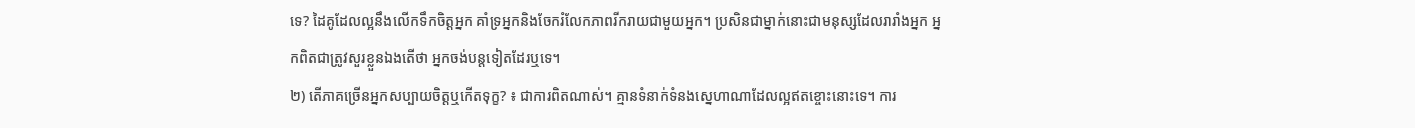ទេ? ដៃគូដែលល្អនឹងលើកទឹកចិត្តអ្នក គាំទ្រអ្នកនិងចែករំលែកភាពរីករាយជាមួយអ្នក។ ប្រសិនជាម្នាក់នោះជាមនុស្សដែលរារាំងអ្នក អ្នកពិតជាត្រូវសួរខ្លួនឯងតើថា អ្នកចង់បន្តទៀតដែរឬទេ។
២) តើភាគច្រើនអ្នកសប្បាយចិត្តឬកើតទុក្ខ? ៖ ជាការពិតណាស់។ គ្មានទំនាក់ទំនងស្នេហាណាដែលល្អឥតខ្ចោះនោះទេ។ ការ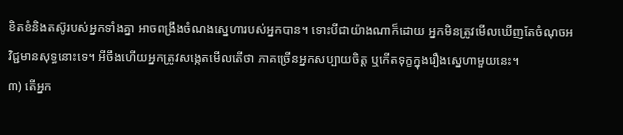ខិតខំនិងតស៊ូរបស់អ្នកទាំងគ្នា អាចពង្រឹងចំណងស្នេហារបស់អ្នកបាន។ ទោះបីជាយ៉ាងណាក៏ដោយ អ្នកមិនត្រូវមើលឃើញតែចំណុចអវិជ្ជមានសុទ្ធនោះទេ។ អីចឹងហើយអ្នកត្រូវសង្កេតមើលតើថា ភាគច្រើនអ្នកសប្បាយចិត្ត ឬកើតទុក្ខក្នុងរឿងស្នេហាមួយនេះ។
៣) តើអ្នក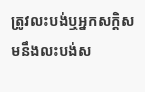ត្រូវលះបង់ឬអ្នកសក្ដិសមនឹងលះបង់ស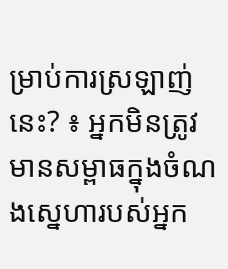ម្រាប់ការស្រឡាញ់នេះ? ៖ អ្នកមិនត្រូវមានសម្ពាធក្នុងចំណងស្នេហារបស់អ្នក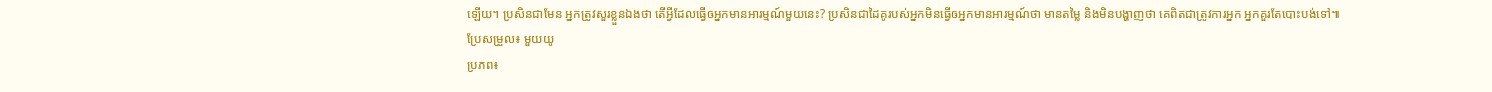ឡើយ។ ប្រសិនជាមែន អ្នកត្រូវសួរខ្លួនឯងថា តើអ្វីដែលធ្វើឲអ្នកមានអារម្មណ៍មួយនេះ? ប្រសិនជាដៃគូរបស់អ្នកមិនធ្វើឲអ្នកមានអារម្មណ៍ថា មានតម្លៃ និងមិនបង្ហាញថា គេពិតជាត្រូវការអ្នក អ្នកគួរតែបោះបង់ទៅ៕
ប្រែសម្រួល៖ មួយយូ
ប្រភព៖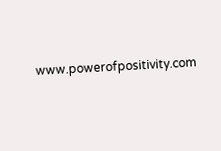www.powerofpositivity.com